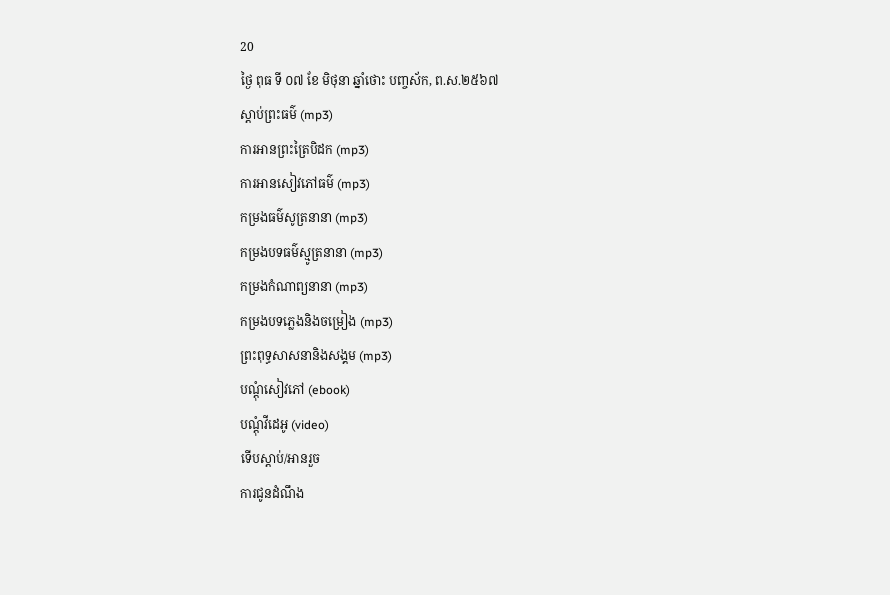20
ថ្ងៃ ពុធ ទី ០៧ ខែ មិថុនា ឆ្នាំថោះ បញ្ចស័ក, ព.ស.២៥៦៧
ស្តាប់ព្រះធម៌ (mp3)
ការអានព្រះត្រៃបិដក (mp3)
ការអានសៀវភៅធម៌ (mp3)
កម្រងធម៌សូត្រនានា (mp3)
កម្រងបទធម៌ស្មូត្រនានា (mp3)
កម្រងកំណាព្យនានា (mp3)
កម្រងបទភ្លេងនិងចម្រៀង (mp3)
ព្រះពុទ្ធសាសនានិងសង្គម (mp3)
បណ្តុំសៀវភៅ (ebook)
បណ្តុំវីដេអូ (video)
ទើបស្តាប់/អានរួច
ការជូនដំណឹង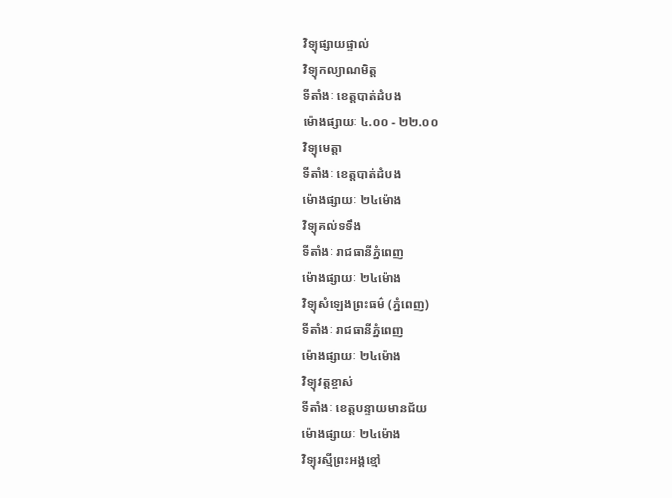វិទ្យុផ្សាយផ្ទាល់
វិទ្យុកល្យាណមិត្ត
ទីតាំងៈ ខេត្តបាត់ដំបង
ម៉ោងផ្សាយៈ ៤.០០ - ២២.០០
វិទ្យុមេត្តា
ទីតាំងៈ ខេត្តបាត់ដំបង
ម៉ោងផ្សាយៈ ២៤ម៉ោង
វិទ្យុគល់ទទឹង
ទីតាំងៈ រាជធានីភ្នំពេញ
ម៉ោងផ្សាយៈ ២៤ម៉ោង
វិទ្យុសំឡេងព្រះធម៌ (ភ្នំពេញ)
ទីតាំងៈ រាជធានីភ្នំពេញ
ម៉ោងផ្សាយៈ ២៤ម៉ោង
វិទ្យុវត្តខ្ចាស់
ទីតាំងៈ ខេត្តបន្ទាយមានជ័យ
ម៉ោងផ្សាយៈ ២៤ម៉ោង
វិទ្យុរស្មីព្រះអង្គខ្មៅ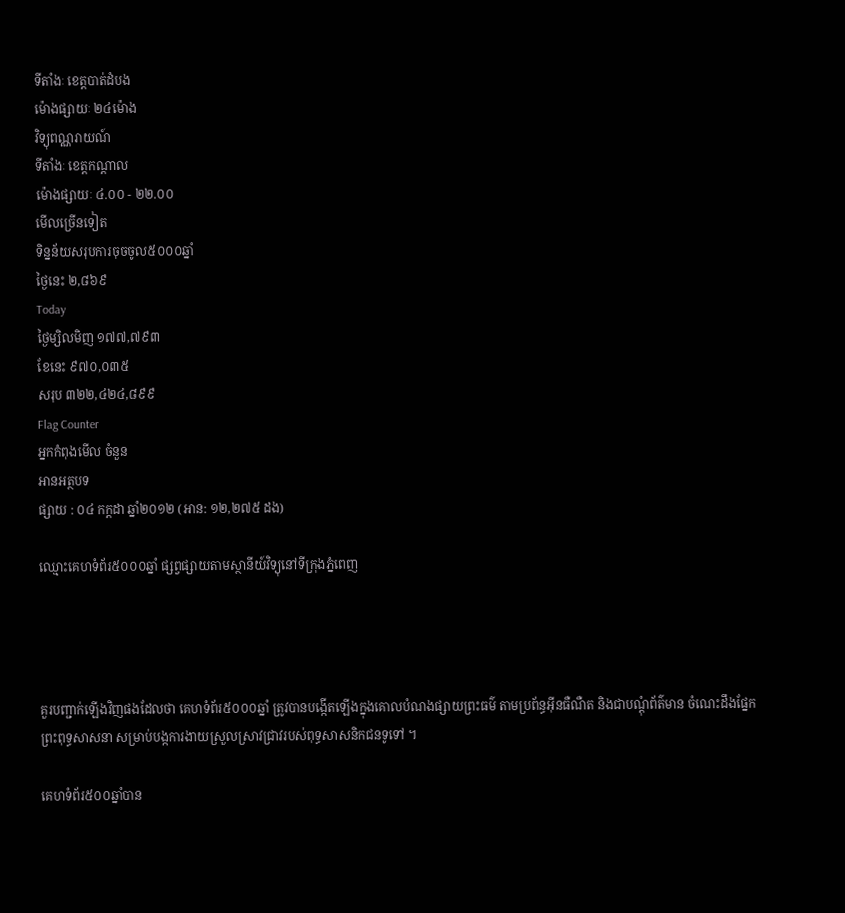ទីតាំងៈ ខេត្តបាត់ដំបង
ម៉ោងផ្សាយៈ ២៤ម៉ោង
វិទ្យុពណ្ណរាយណ៍
ទីតាំងៈ ខេត្តកណ្តាល
ម៉ោងផ្សាយៈ ៤.០០ - ២២.០០
មើលច្រើនទៀត
ទិន្នន័យសរុបការចុចចូល៥០០០ឆ្នាំ
ថ្ងៃនេះ ២,៨៦៩
Today
ថ្ងៃម្សិលមិញ ១៧៧,៧៩៣
ខែនេះ ៩៧០,០៣៥
សរុប ៣២២,៤២៤,៨៩៩
Flag Counter
អ្នកកំពុងមើល ចំនួន
អានអត្ថបទ
ផ្សាយ : ០៤ កក្តដា ឆ្នាំ២០១២ (អាន: ១២,២៧៥ ដង)

ឈ្មោះគេហទំព័រ៥០០០ឆ្នាំ ផ្សព្វផ្សាយតាមស្ថានីយ៍វិទ្យុនៅទីក្រុងភ្នំពេញ




គួរបញ្ជាក់ឡើងវិញផងដែលថា គេហទំព័រ៥០០០ឆ្នាំ ត្រូវបានបង្កើតឡើងក្នុងគោលបំណងផ្សាយព្រះធម៌ តាមប្រព័ន្ធអ៊ីនធឺណឺត និងជាបណ្តុំព័ត៌មាន ចំណេះដឹងផ្នែកព្រះពុទ្ធសាសនា សម្រាប់បង្កការងាយស្រួលស្រាវជ្រាវរបស់ពុទ្ធសាសនិកជនទូទៅ ។

គេហទំព័រ៥០០ឆ្នាំបាន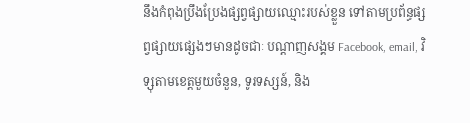នឹងកំពុងប្រឹងប្រែងផ្សព្វផ្សាយឈ្មោះរបស់ខ្លួន ទៅតាមប្រព័ន្ធផ្សព្វផ្សាយផ្សេងៗមានដូចជាៈ បណ្តាញសង្គម Facebook, email, វិទ្សុតាមខេត្តមួយចំនួន, ទូរទស្សន៍, និង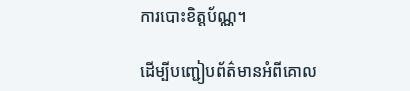ការបោះខិត្តប័ណ្ណ។

ដើម្បីបញ្ជៀបព័ត៌មានអំពីគោល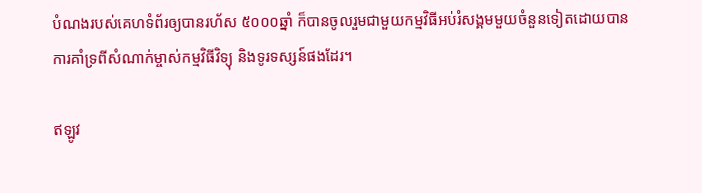បំណងរបស់គេហទំព័រឲ្យបានរហ័ស ៥០០០ឆ្នាំ ក៏បានចូលរួមជាមួយកម្មវិធីអប់រំសង្គមមួយចំនួនទៀតដោយបានការគាំទ្រពីសំណាក់ម្ចាស់កម្មវិធីវិទ្យុ និងទូរទស្សន៍ផងដែរ។

ឥឡូវ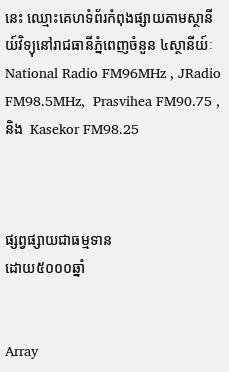នេះ ឈ្មោះគេហទំព័រកំពុងផ្សាយតាមស្ថានីយ៍វិទ្យុនៅរាជធានីភ្នំពេញចំនួន ៤ស្ថានីយ៍ៈ National Radio FM96MHz , JRadio FM98.5MHz,  Prasvihea FM90.75 , និង  Kasekor FM98.25



ផ្សព្វផ្សាយជាធម្មទាន
ដោយ៥០០០ឆ្នាំ


Array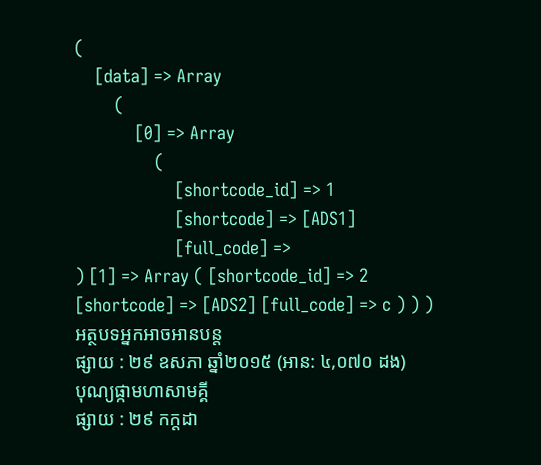(
    [data] => Array
        (
            [0] => Array
                (
                    [shortcode_id] => 1
                    [shortcode] => [ADS1]
                    [full_code] =>
) [1] => Array ( [shortcode_id] => 2 [shortcode] => [ADS2] [full_code] => c ) ) )
អត្ថបទអ្នកអាចអានបន្ត
ផ្សាយ : ២៩ ឧសភា ឆ្នាំ២០១៥ (អាន: ៤,០៧០ ដង)
បុណ្យផ្កាមហាសាមគ្គី
ផ្សាយ : ២៩ កក្តដា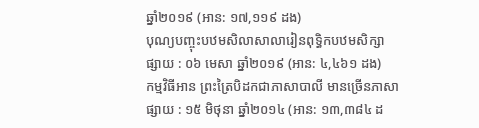ឆ្នាំ២០១៩ (អាន: ១៧,១១៩ ដង)
បុណ្យបញ្ចុះបឋមសិលាសាលារៀនពុទ្ធិកបឋមសិក្សា
ផ្សាយ : ០៦ មេសា ឆ្នាំ២០១៩ (អាន: ៤,៤៦១ ដង)
កម្មវិធីអាន ព្រះត្រៃបិដកជាភាសាបាលី មានច្រើនភាសា
ផ្សាយ : ១៥ មិថុនា ឆ្នាំ២០១៤ (អាន: ១៣,៣៨៤ ដ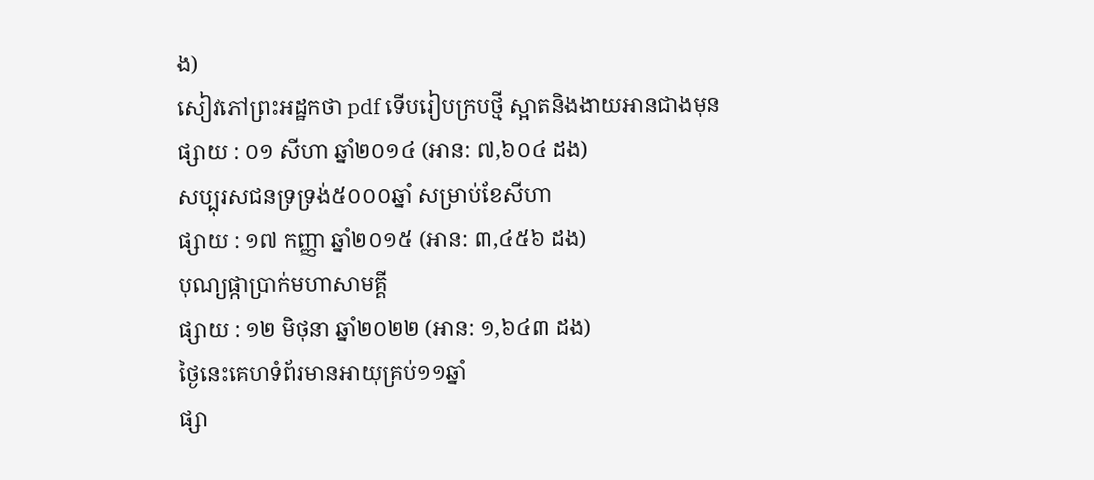ង)
សៀវភៅព្រះអដ្ឋកថា pdf ទើបរៀបក្របថ្មី ស្អាតនិងងាយអានជាងមុន
ផ្សាយ : ០១ សីហា ឆ្នាំ២០១៤ (អាន: ៧,៦០៤ ដង)
សប្បុរសជនទ្រទ្រង់៥០០០ឆ្នាំ សម្រាប់ខែសីហា
ផ្សាយ : ១៧ កញ្ញា ឆ្នាំ២០១៥ (អាន: ៣,៤៥៦ ដង)
បុណ្យផ្កាប្រាក់មហាសាមគ្គី
ផ្សាយ : ១២ មិថុនា ឆ្នាំ២០២២ (អាន: ១,៦៤៣ ដង)
ថ្ងៃនេះគេហទំព័រមានអាយុគ្រប់១១ឆ្នាំ
ផ្សា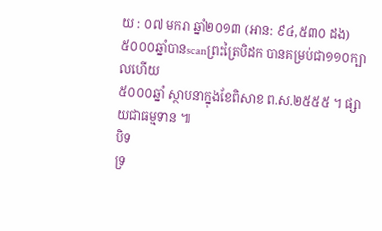យ : ០៧ មករា ឆ្នាំ២០១៣ (អាន: ៩៤,៥៣០ ដង)
៥០០០ឆ្នាំបានscanព្រះត្រៃបិដក បានគម្រប់ជា១១០ក្បាលហើយ
៥០០០ឆ្នាំ ស្ថាបនាក្នុងខែពិសាខ ព.ស.២៥៥៥ ។ ផ្សាយជាធម្មទាន ៕
បិទ
ទ្រ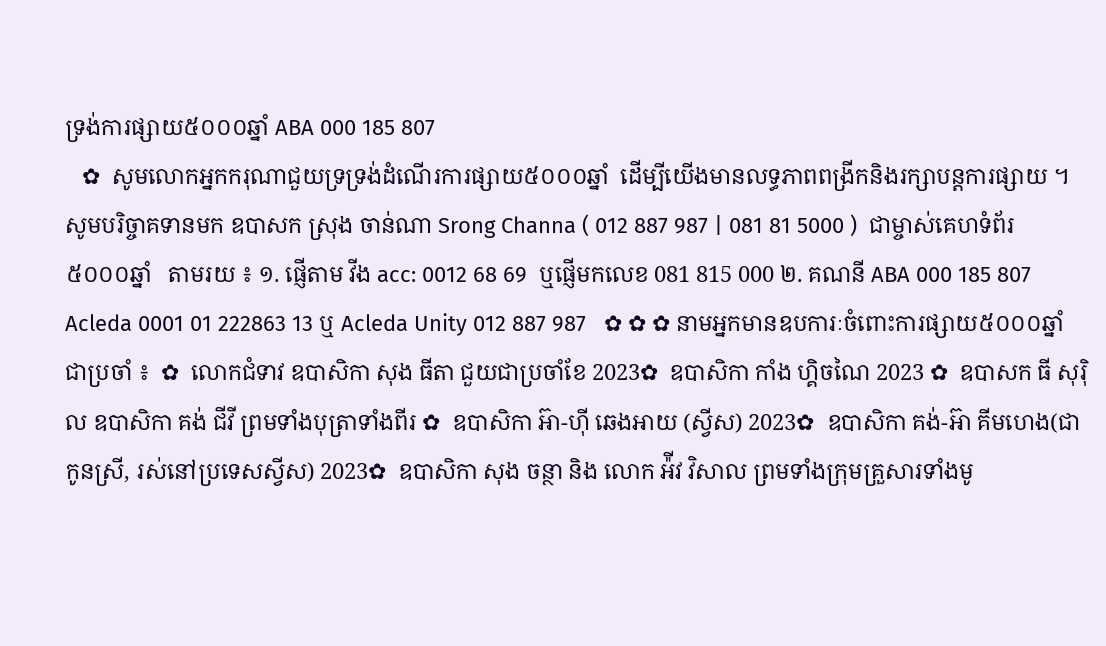ទ្រង់ការផ្សាយ៥០០០ឆ្នាំ ABA 000 185 807
   ✿  សូមលោកអ្នកករុណាជួយទ្រទ្រង់ដំណើរការផ្សាយ៥០០០ឆ្នាំ  ដើម្បីយើងមានលទ្ធភាពពង្រីកនិងរក្សាបន្តការផ្សាយ ។  សូមបរិច្ចាគទានមក ឧបាសក ស្រុង ចាន់ណា Srong Channa ( 012 887 987 | 081 81 5000 )  ជាម្ចាស់គេហទំព័រ៥០០០ឆ្នាំ   តាមរយ ៖ ១. ផ្ញើតាម វីង acc: 0012 68 69  ឬផ្ញើមកលេខ 081 815 000 ២. គណនី ABA 000 185 807 Acleda 0001 01 222863 13 ឬ Acleda Unity 012 887 987   ✿ ✿ ✿ នាមអ្នកមានឧបការៈចំពោះការផ្សាយ៥០០០ឆ្នាំ ជាប្រចាំ ៖  ✿  លោកជំទាវ ឧបាសិកា សុង ធីតា ជួយជាប្រចាំខែ 2023✿  ឧបាសិកា កាំង ហ្គិចណៃ 2023 ✿  ឧបាសក ធី សុរ៉ិល ឧបាសិកា គង់ ជីវី ព្រមទាំងបុត្រាទាំងពីរ ✿  ឧបាសិកា អ៊ា-ហុី ឆេងអាយ (ស្វីស) 2023✿  ឧបាសិកា គង់-អ៊ា គីមហេង(ជាកូនស្រី, រស់នៅប្រទេសស្វីស) 2023✿  ឧបាសិកា សុង ចន្ថា និង លោក អ៉ីវ វិសាល ព្រមទាំងក្រុមគ្រួសារទាំងមូ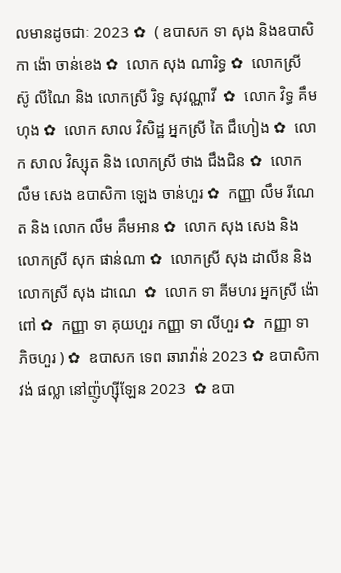លមានដូចជាៈ 2023 ✿  ( ឧបាសក ទា សុង និងឧបាសិកា ង៉ោ ចាន់ខេង ✿  លោក សុង ណារិទ្ធ ✿  លោកស្រី ស៊ូ លីណៃ និង លោកស្រី រិទ្ធ សុវណ្ណាវី  ✿  លោក វិទ្ធ គឹមហុង ✿  លោក សាល វិសិដ្ឋ អ្នកស្រី តៃ ជឹហៀង ✿  លោក សាល វិស្សុត និង លោកស្រី ថាង ជឹងជិន ✿  លោក លឹម សេង ឧបាសិកា ឡេង ចាន់ហួរ ✿  កញ្ញា លឹម រីណេត និង លោក លឹម គឹមអាន ✿  លោក សុង សេង និង លោកស្រី សុក ផាន់ណា ✿  លោកស្រី សុង ដាលីន និង លោកស្រី សុង ដាណេ  ✿  លោក ទា គីមហរ អ្នកស្រី ង៉ោ ពៅ ✿  កញ្ញា ទា គុយហួរ កញ្ញា ទា លីហួរ ✿  កញ្ញា ទា ភិចហួរ ) ✿  ឧបាសក ទេព ឆារាវ៉ាន់ 2023 ✿ ឧបាសិកា វង់ ផល្លា នៅញ៉ូហ្ស៊ីឡែន 2023  ✿ ឧបា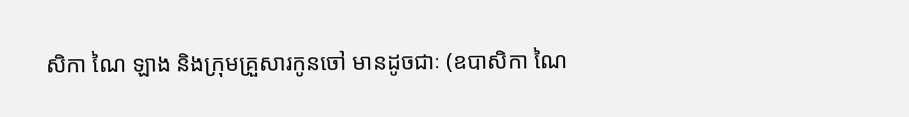សិកា ណៃ ឡាង និងក្រុមគ្រួសារកូនចៅ មានដូចជាៈ (ឧបាសិកា ណៃ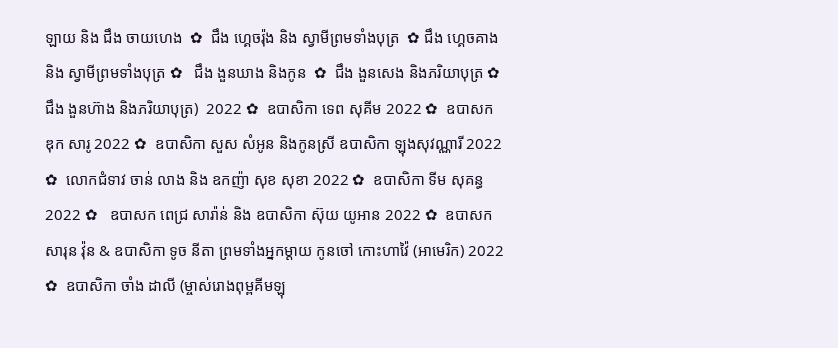ឡាយ និង ជឹង ចាយហេង  ✿  ជឹង ហ្គេចរ៉ុង និង ស្វាមីព្រមទាំងបុត្រ  ✿ ជឹង ហ្គេចគាង និង ស្វាមីព្រមទាំងបុត្រ ✿   ជឹង ងួនឃាង និងកូន  ✿  ជឹង ងួនសេង និងភរិយាបុត្រ ✿  ជឹង ងួនហ៊ាង និងភរិយាបុត្រ)  2022 ✿  ឧបាសិកា ទេព សុគីម 2022 ✿  ឧបាសក ឌុក សារូ 2022 ✿  ឧបាសិកា សួស សំអូន និងកូនស្រី ឧបាសិកា ឡុងសុវណ្ណារី 2022 ✿  លោកជំទាវ ចាន់ លាង និង ឧកញ៉ា សុខ សុខា 2022 ✿  ឧបាសិកា ទីម សុគន្ធ 2022 ✿   ឧបាសក ពេជ្រ សារ៉ាន់ និង ឧបាសិកា ស៊ុយ យូអាន 2022 ✿  ឧបាសក សារុន វ៉ុន & ឧបាសិកា ទូច នីតា ព្រមទាំងអ្នកម្តាយ កូនចៅ កោះហាវ៉ៃ (អាមេរិក) 2022 ✿  ឧបាសិកា ចាំង ដាលី (ម្ចាស់រោងពុម្ពគីមឡុ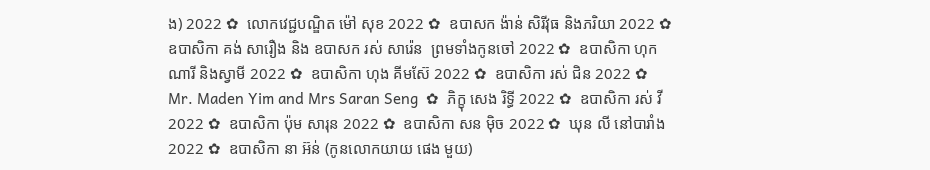ង) 2022 ✿  លោកវេជ្ជបណ្ឌិត ម៉ៅ សុខ 2022 ✿  ឧបាសក ង៉ាន់ សិរីវុធ និងភរិយា 2022 ✿  ឧបាសិកា គង់ សារឿង និង ឧបាសក រស់ សារ៉េន  ព្រមទាំងកូនចៅ 2022 ✿  ឧបាសិកា ហុក ណារី និងស្វាមី 2022 ✿  ឧបាសិកា ហុង គីមស៊ែ 2022 ✿  ឧបាសិកា រស់ ជិន 2022 ✿  Mr. Maden Yim and Mrs Saran Seng  ✿  ភិក្ខុ សេង រិទ្ធី 2022 ✿  ឧបាសិកា រស់ វី 2022 ✿  ឧបាសិកា ប៉ុម សារុន 2022 ✿  ឧបាសិកា សន ម៉ិច 2022 ✿  ឃុន លី នៅបារាំង 2022 ✿  ឧបាសិកា នា អ៊ន់ (កូនលោកយាយ ផេង មួយ)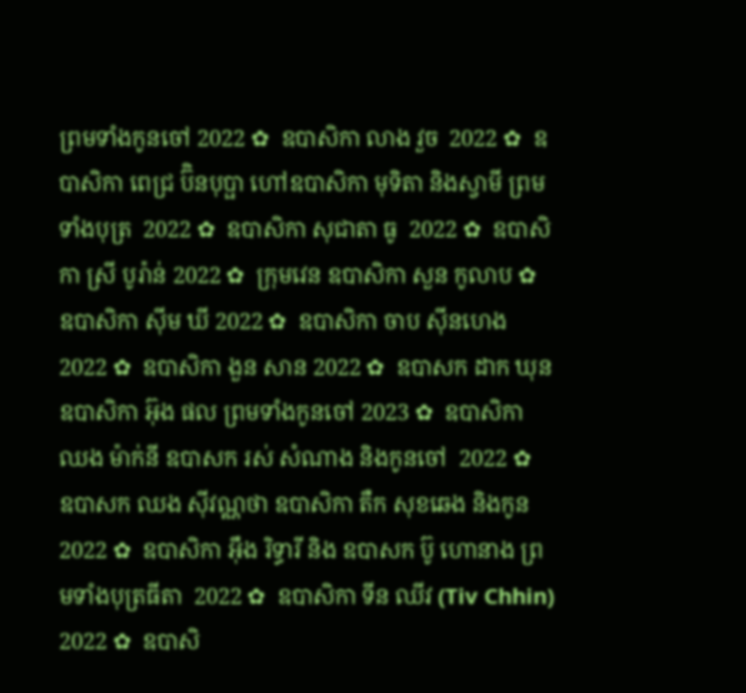ព្រមទាំងកូនចៅ 2022 ✿  ឧបាសិកា លាង វួច  2022 ✿  ឧបាសិកា ពេជ្រ ប៊ិនបុប្ផា ហៅឧបាសិកា មុទិតា និងស្វាមី ព្រមទាំងបុត្រ  2022 ✿  ឧបាសិកា សុជាតា ធូ  2022 ✿  ឧបាសិកា ស្រី បូរ៉ាន់ 2022 ✿  ក្រុមវេន ឧបាសិកា សួន កូលាប ✿  ឧបាសិកា ស៊ីម ឃី 2022 ✿  ឧបាសិកា ចាប ស៊ីនហេង 2022 ✿  ឧបាសិកា ងួន សាន 2022 ✿  ឧបាសក ដាក ឃុន  ឧបាសិកា អ៊ុង ផល ព្រមទាំងកូនចៅ 2023 ✿  ឧបាសិកា ឈង ម៉ាក់នី ឧបាសក រស់ សំណាង និងកូនចៅ  2022 ✿  ឧបាសក ឈង សុីវណ្ណថា ឧបាសិកា តឺក សុខឆេង និងកូន 2022 ✿  ឧបាសិកា អុឹង រិទ្ធារី និង ឧបាសក ប៊ូ ហោនាង ព្រមទាំងបុត្រធីតា  2022 ✿  ឧបាសិកា ទីន ឈីវ (Tiv Chhin)  2022 ✿  ឧបាសិ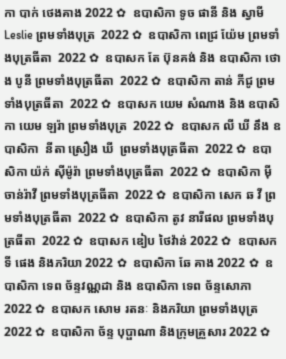កា បាក់ ថេងគាង 2022 ✿  ឧបាសិកា ទូច ផានី និង ស្វាមី Leslie ព្រមទាំងបុត្រ  2022 ✿  ឧបាសិកា ពេជ្រ យ៉ែម ព្រមទាំងបុត្រធីតា  2022 ✿  ឧបាសក តែ ប៊ុនគង់ និង ឧបាសិកា ថោង បូនី ព្រមទាំងបុត្រធីតា  2022 ✿  ឧបាសិកា តាន់ ភីជូ ព្រមទាំងបុត្រធីតា  2022 ✿  ឧបាសក យេម សំណាង និង ឧបាសិកា យេម ឡរ៉ា ព្រមទាំងបុត្រ  2022 ✿  ឧបាសក លី ឃី នឹង ឧបាសិកា  នីតា ស្រឿង ឃី  ព្រមទាំងបុត្រធីតា  2022 ✿  ឧបាសិកា យ៉ក់ សុីម៉ូរ៉ា ព្រមទាំងបុត្រធីតា  2022 ✿  ឧបាសិកា មុី ចាន់រ៉ាវី ព្រមទាំងបុត្រធីតា  2022 ✿  ឧបាសិកា សេក ឆ វី ព្រមទាំងបុត្រធីតា  2022 ✿  ឧបាសិកា តូវ នារីផល ព្រមទាំងបុត្រធីតា  2022 ✿  ឧបាសក ឌៀប ថៃវ៉ាន់ 2022 ✿  ឧបាសក ទី ផេង និងភរិយា 2022 ✿  ឧបាសិកា ឆែ គាង 2022 ✿  ឧបាសិកា ទេព ច័ន្ទវណ្ណដា និង ឧបាសិកា ទេព ច័ន្ទសោភា  2022 ✿  ឧបាសក សោម រតនៈ និងភរិយា ព្រមទាំងបុត្រ  2022 ✿  ឧបាសិកា ច័ន្ទ បុប្ផាណា និងក្រុមគ្រួសារ 2022 ✿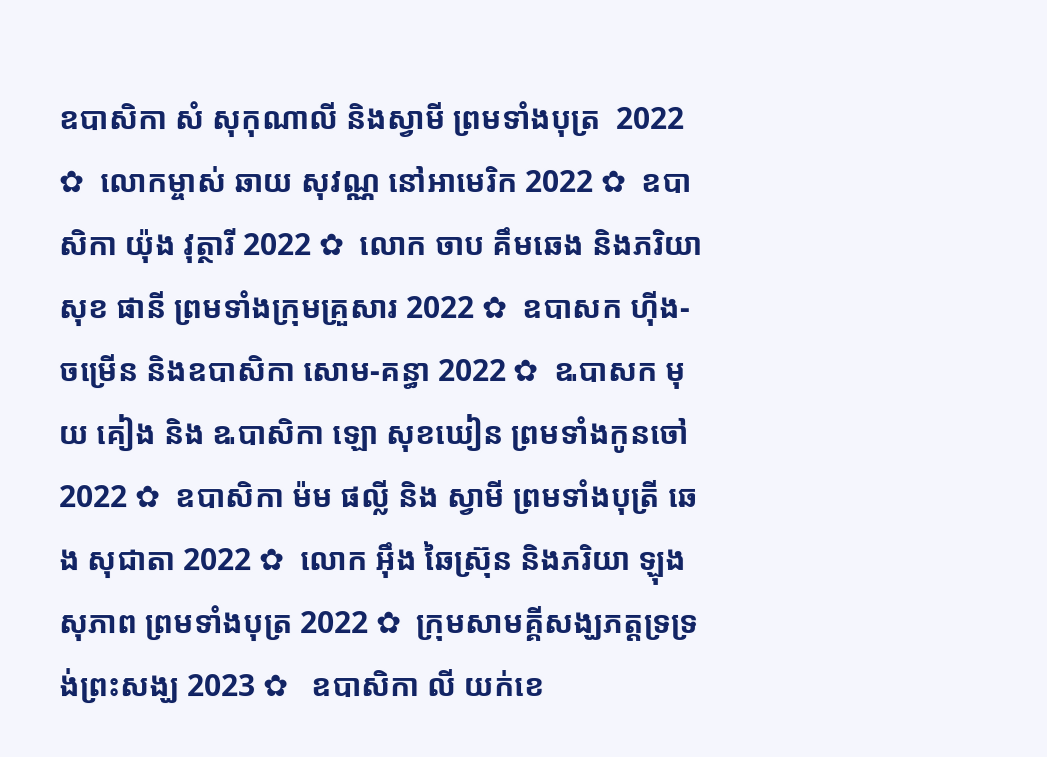ឧបាសិកា សំ សុកុណាលី និងស្វាមី ព្រមទាំងបុត្រ  2022 ✿  លោកម្ចាស់ ឆាយ សុវណ្ណ នៅអាមេរិក 2022 ✿  ឧបាសិកា យ៉ុង វុត្ថារី 2022 ✿  លោក ចាប គឹមឆេង និងភរិយា សុខ ផានី ព្រមទាំងក្រុមគ្រួសារ 2022 ✿  ឧបាសក ហ៊ីង-ចម្រើន និងឧបាសិកា សោម-គន្ធា 2022 ✿  ឩបាសក មុយ គៀង និង ឩបាសិកា ឡោ សុខឃៀន ព្រមទាំងកូនចៅ  2022 ✿  ឧបាសិកា ម៉ម ផល្លី និង ស្វាមី ព្រមទាំងបុត្រី ឆេង សុជាតា 2022 ✿  លោក អ៊ឹង ឆៃស្រ៊ុន និងភរិយា ឡុង សុភាព ព្រមទាំងបុត្រ 2022 ✿  ក្រុមសាមគ្គីសង្ឃភត្តទ្រទ្រង់ព្រះសង្ឃ 2023 ✿   ឧបាសិកា លី យក់ខេ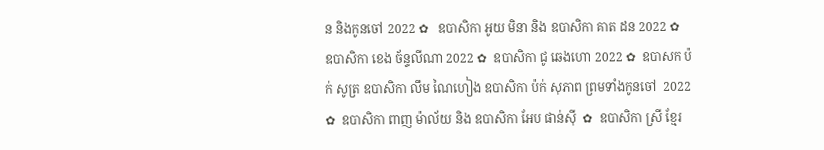ន និងកូនចៅ 2022 ✿   ឧបាសិកា អូយ មិនា និង ឧបាសិកា គាត ដន 2022 ✿  ឧបាសិកា ខេង ច័ន្ទលីណា 2022 ✿  ឧបាសិកា ជូ ឆេងហោ 2022 ✿  ឧបាសក ប៉ក់ សូត្រ ឧបាសិកា លឹម ណៃហៀង ឧបាសិកា ប៉ក់ សុភាព ព្រមទាំងកូនចៅ  2022 ✿  ឧបាសិកា ពាញ ម៉ាល័យ និង ឧបាសិកា អែប ផាន់ស៊ី  ✿  ឧបាសិកា ស្រី ខ្មែរ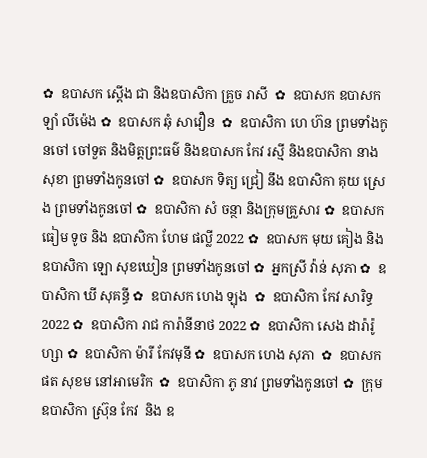✿  ឧបាសក ស្តើង ជា និងឧបាសិកា គ្រួច រាសី  ✿  ឧបាសក ឧបាសក ឡាំ លីម៉េង ✿  ឧបាសក ឆុំ សាវឿន  ✿  ឧបាសិកា ហេ ហ៊ន ព្រមទាំងកូនចៅ ចៅទួត និងមិត្តព្រះធម៌ និងឧបាសក កែវ រស្មី និងឧបាសិកា នាង សុខា ព្រមទាំងកូនចៅ ✿  ឧបាសក ទិត្យ ជ្រៀ នឹង ឧបាសិកា គុយ ស្រេង ព្រមទាំងកូនចៅ ✿  ឧបាសិកា សំ ចន្ថា និងក្រុមគ្រួសារ ✿  ឧបាសក ធៀម ទូច និង ឧបាសិកា ហែម ផល្លី 2022 ✿  ឧបាសក មុយ គៀង និងឧបាសិកា ឡោ សុខឃៀន ព្រមទាំងកូនចៅ ✿  អ្នកស្រី វ៉ាន់ សុភា ✿  ឧបាសិកា ឃី សុគន្ធី ✿  ឧបាសក ហេង ឡុង  ✿  ឧបាសិកា កែវ សារិទ្ធ 2022 ✿  ឧបាសិកា រាជ ការ៉ានីនាថ 2022 ✿  ឧបាសិកា សេង ដារ៉ារ៉ូហ្សា ✿  ឧបាសិកា ម៉ារី កែវមុនី ✿  ឧបាសក ហេង សុភា  ✿  ឧបាសក ផត សុខម នៅអាមេរិក  ✿  ឧបាសិកា ភូ នាវ ព្រមទាំងកូនចៅ ✿  ក្រុម ឧបាសិកា ស្រ៊ុន កែវ  និង ឧ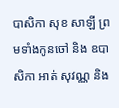បាសិកា សុខ សាឡី ព្រមទាំងកូនចៅ និង ឧបាសិកា អាត់ សុវណ្ណ និង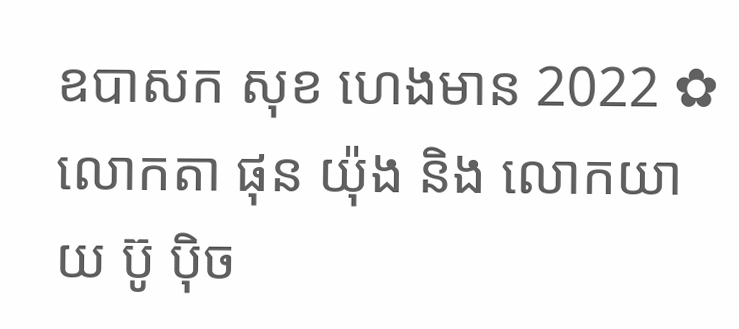ឧបាសក សុខ ហេងមាន 2022 ✿  លោកតា ផុន យ៉ុង និង លោកយាយ ប៊ូ ប៉ិច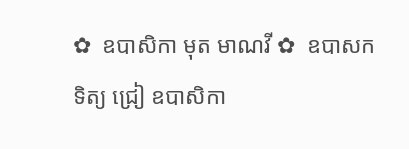✿  ឧបាសិកា មុត មាណវី ✿  ឧបាសក ទិត្យ ជ្រៀ ឧបាសិកា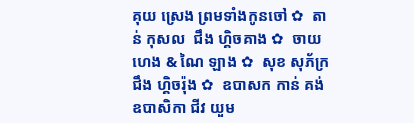គុយ ស្រេង ព្រមទាំងកូនចៅ ✿  តាន់ កុសល  ជឹង ហ្គិចគាង ✿  ចាយ ហេង & ណៃ ឡាង ✿  សុខ សុភ័ក្រ ជឹង ហ្គិចរ៉ុង ✿  ឧបាសក កាន់ គង់ ឧបាសិកា ជីវ យួម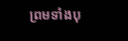ព្រមទាំងបុ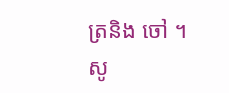ត្រនិង ចៅ ។  សូ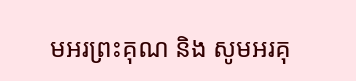មអរព្រះគុណ និង សូមអរគុ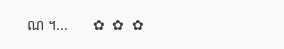ណ ។...       ✿  ✿  ✿